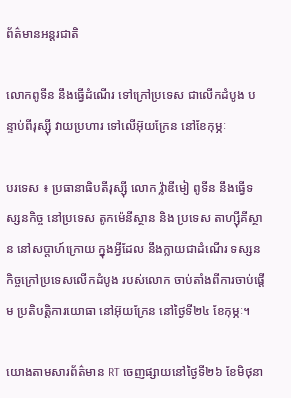ព័ត៌មានអន្តរជាតិ

លោកពូទីន នឹងធ្វើដំណើរ ទៅក្រៅប្រទេស ជាលើកដំបូង បន្ទាប់ពីរុស្ស៊ី វាយប្រហារ ទៅលើអ៊ុយក្រែន នៅខែកុម្ភៈ

បរទេស ៖ ប្រធានាធិបតីរុស្ស៊ី លោក វ្ល៉ាឌីមៀ ពូទីន នឹងធ្វើទស្សនកិច្ច នៅប្រទេស តូកម៉េនីស្ថាន និង ប្រទេស តាហ្ស៊ីគីស្ថាន នៅសប្តាហ៍ក្រោយ ក្នុងអ្វីដែល នឹងក្លាយជាដំណើរ ទស្សនកិច្ចក្រៅប្រទេសលើកដំបូង របស់លោក ចាប់តាំងពីការចាប់ផ្តើម ប្រតិបត្តិការយោធា នៅអ៊ុយក្រែន នៅថ្ងៃទី២៤ ខែកុម្ភៈ។

យោងតាមសារព័ត៌មាន RT ចេញផ្សាយនៅថ្ងៃទី២៦ ខែមិថុនា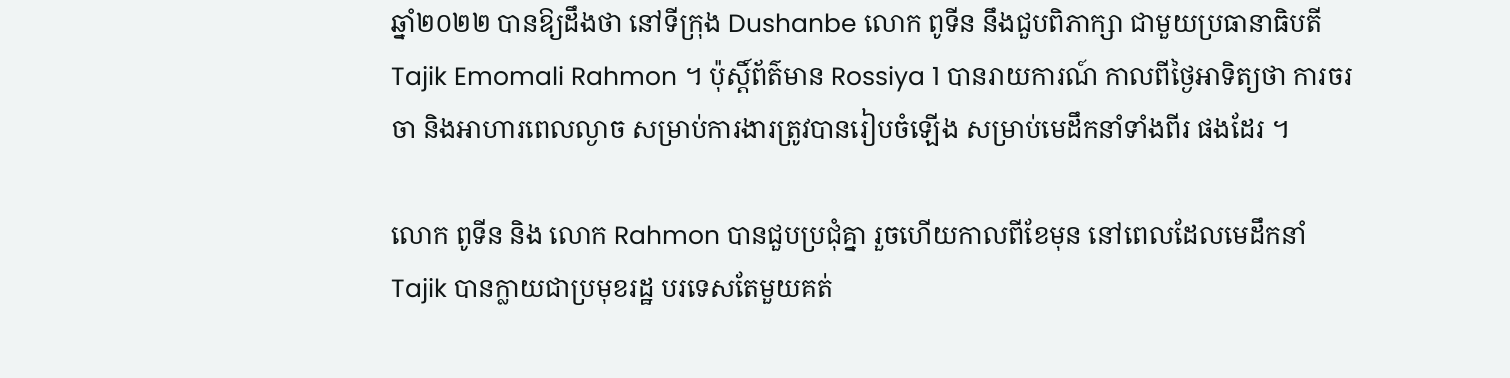ឆ្នាំ២០២២ បានឱ្យដឹងថា នៅទីក្រុង Dushanbe លោក ពូទីន នឹងជួបពិភាក្សា ជាមួយប្រធានាធិបតី Tajik Emomali Rahmon ។ ប៉ុស្តិ៍ព័ត៌មាន Rossiya 1 បានរាយការណ៍ កាលពីថ្ងៃអាទិត្យថា ការចរចា និងអាហារពេលល្ងាច សម្រាប់ការងារត្រូវបានរៀបចំឡើង សម្រាប់មេដឹកនាំទាំងពីរ ផងដែរ ។

លោក ពូទីន និង លោក Rahmon បានជួបប្រជុំគ្នា រួចហើយកាលពីខែមុន នៅពេលដែលមេដឹកនាំ Tajik បានក្លាយជាប្រមុខរដ្ឋ បរទេសតែមួយគត់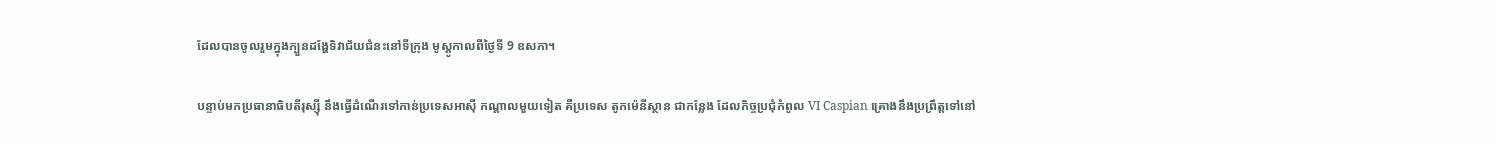ដែលបានចូលរួមក្នុងក្បួនដង្ហែទិវាជ័យជំនះនៅទីក្រុង មូស្គូកាលពីថ្ងៃទី 9 ឧសភា។

បន្ទាប់មកប្រធានាធិបតីរុស្ស៊ី នឹងធ្វើដំណើរទៅកាន់ប្រទេសអាស៊ី កណ្តាលមួយទៀត គឺប្រទេស តូកម៉េនីស្ថាន ជាកន្លែង ដែលកិច្ចប្រជុំកំពូល VI Caspian គ្រោងនឹងប្រព្រឹត្តទៅនៅ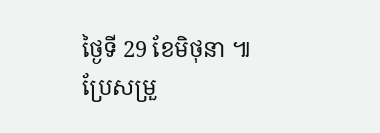ថ្ងៃទី 29 ខែមិថុនា ៕
ប្រែសម្រួ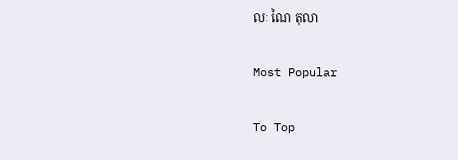លៈ ណៃ តុលា

Most Popular

To Top